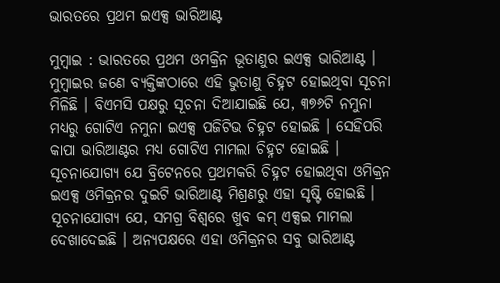ଭାରତରେ ପ୍ରଥମ ଇଏକ୍ସ ଭାରିଆଣ୍ଟ

ମୁମ୍ବାଇ : ଭାରତରେ ପ୍ରଥମ ଓମକ୍ରିନ ଭୂତାଣୁର ଇଏକ୍ସ ଭାରିଆଣ୍ଟ । ମୁମ୍ବାଇର ଜଣେ ବ୍ୟକ୍ତିଙ୍କଠାରେ ଏହି ଭୁତାଣୁ ଚିହ୍ନଟ ହୋଇଥିବା ସୂଚନା ମିଳିଛି । ବିଏମସି ପକ୍ଷରୁ ସୂଚନା ଦିଆଯାଇଛି ଯେ, ୩୭୬ଟି ନମୁନା ମଧ୍ୟରୁ ଗୋଟିଏ ନମୁନା ଇଏକ୍ସ ପଜିଟିଭ ଚିହ୍ନଟ ହୋଇଛି । ସେହିପରି କାପା ଭାରିଆଣ୍ଟର ମଧ୍ୟ ଗୋଟିଏ ମାମଲା ଚିହ୍ନଟ ହୋଇଛି । ସୂଚନାଯୋଗ୍ୟ ଯେ ବ୍ରିଟେନରେ ପ୍ରଥମକରି ଚିହ୍ନଟ ହୋଇଥିବା ଓମିକ୍ରନ ଇଏକ୍ସ ଓମିକ୍ରନର ଦୁଇଟି ଭାରିଆଣ୍ଟ ମିଶ୍ରଣରୁ ଏହା ସୃଷ୍ଟି ହୋଇଛି । ସୂଚନାଯୋଗ୍ୟ ଯେ, ସମଗ୍ର ବିଶ୍ୱରେ ଖୁବ କମ୍‌ ଏକ୍ସଇ ମାମଲା ଦେଖାଦେଇଛି । ଅନ୍ୟପକ୍ଷରେ ଏହା ଓମିକ୍ରନର ସବୁ ଭାରିଆଣ୍ଟ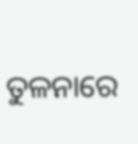ତୁଳନାରେ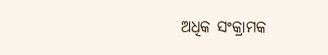ଅଧିକ ସଂକ୍ରାମକ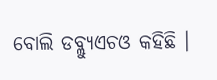ବୋଲି ଡବ୍ଲ୍ୟୁଏଚଓ କହିଛି ।